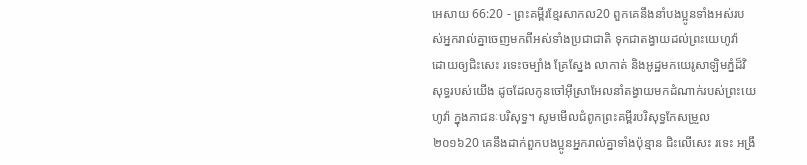អេសាយ 66:20 - ព្រះគម្ពីរខ្មែរសាកល20 ពួកគេនឹងនាំបងប្អូនទាំងអស់របស់អ្នករាល់គ្នាចេញមកពីអស់ទាំងប្រជាជាតិ ទុកជាតង្វាយដល់ព្រះយេហូវ៉ា ដោយឲ្យជិះសេះ រទេះចម្បាំង គ្រែស្នែង លាកាត់ និងអូដ្ឋមកយេរូសាឡិមភ្នំដ៏វិសុទ្ធរបស់យើង ដូចដែលកូនចៅអ៊ីស្រាអែលនាំតង្វាយមកដំណាក់របស់ព្រះយេហូវ៉ា ក្នុងភាជនៈបរិសុទ្ធ។ សូមមើលជំពូកព្រះគម្ពីរបរិសុទ្ធកែសម្រួល ២០១៦20 គេនឹងដាក់ពួកបងប្អូនអ្នករាល់គ្នាទាំងប៉ុន្មាន ជិះលើសេះ រទេះ អង្រឹ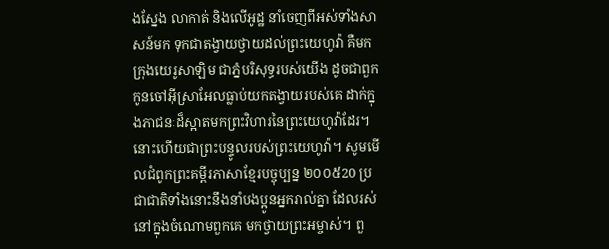ងស្នែង លាកាត់ និងលើអូដ្ឋ នាំចេញពីអស់ទាំងសាសន៍មក ទុកជាតង្វាយថ្វាយដល់ព្រះយេហូវ៉ា គឺមកក្រុងយេរូសាឡិម ជាភ្នំបរិសុទ្ធរបស់យើង ដូចជាពួកកូនចៅអ៊ីស្រាអែលធ្លាប់យកតង្វាយរបស់គេ ដាក់ក្នុងភាជនៈដ៏ស្អាតមកព្រះវិហារនៃព្រះយេហូវ៉ាដែរ។ នោះហើយជាព្រះបន្ទូលរបស់ព្រះយេហូវ៉ា។ សូមមើលជំពូកព្រះគម្ពីរភាសាខ្មែរបច្ចុប្បន្ន ២០០៥20 ប្រជាជាតិទាំងនោះនឹងនាំបងប្អូនអ្នករាល់គ្នា ដែលរស់នៅក្នុងចំណោមពួកគេ មកថ្វាយព្រះអម្ចាស់។ ពួ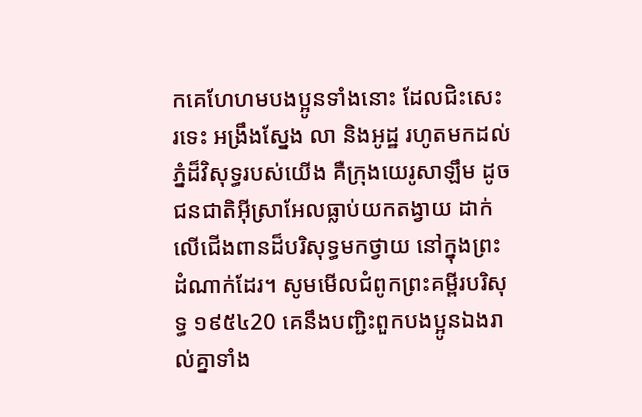កគេហែហមបងប្អូនទាំងនោះ ដែលជិះសេះ រទេះ អង្រឹងស្នែង លា និងអូដ្ឋ រហូតមកដល់ភ្នំដ៏វិសុទ្ធរបស់យើង គឺក្រុងយេរូសាឡឹម ដូចជនជាតិអ៊ីស្រាអែលធ្លាប់យកតង្វាយ ដាក់លើជើងពានដ៏បរិសុទ្ធមកថ្វាយ នៅក្នុងព្រះដំណាក់ដែរ។ សូមមើលជំពូកព្រះគម្ពីរបរិសុទ្ធ ១៩៥៤20 គេនឹងបញ្ជិះពួកបងប្អូនឯងរាល់គ្នាទាំង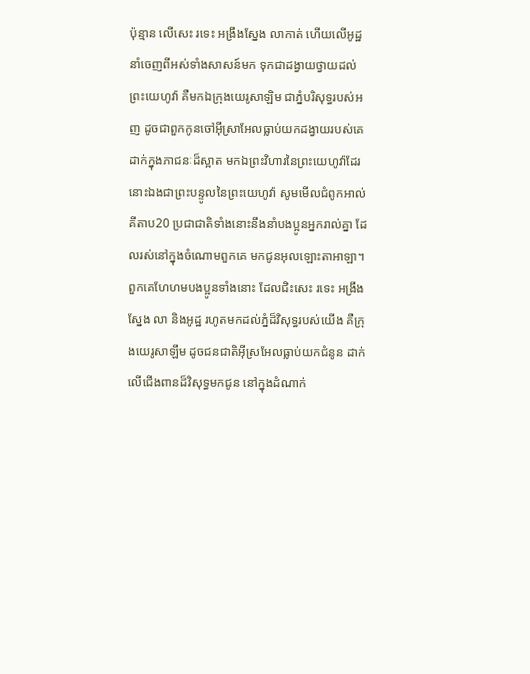ប៉ុន្មាន លើសេះ រទេះ អង្រឹងស្នែង លាកាត់ ហើយលើអូដ្ឋ នាំចេញពីអស់ទាំងសាសន៍មក ទុកជាដង្វាយថ្វាយដល់ព្រះយេហូវ៉ា គឺមកឯក្រុងយេរូសាឡិម ជាភ្នំបរិសុទ្ធរបស់អញ ដូចជាពួកកូនចៅអ៊ីស្រាអែលធ្លាប់យកដង្វាយរបស់គេ ដាក់ក្នុងភាជនៈដ៏ស្អាត មកឯព្រះវិហារនៃព្រះយេហូវ៉ាដែរ នោះឯងជាព្រះបន្ទូលនៃព្រះយេហូវ៉ា សូមមើលជំពូកអាល់គីតាប20 ប្រជាជាតិទាំងនោះនឹងនាំបងប្អូនអ្នករាល់គ្នា ដែលរស់នៅក្នុងចំណោមពួកគេ មកជូនអុលឡោះតាអាឡា។ ពួកគេហែហមបងប្អូនទាំងនោះ ដែលជិះសេះ រទេះ អង្រឹងស្នែង លា និងអូដ្ឋ រហូតមកដល់ភ្នំដ៏វិសុទ្ធរបស់យើង គឺក្រុងយេរូសាឡឹម ដូចជនជាតិអ៊ីស្រអែលធ្លាប់យកជំនូន ដាក់លើជើងពានដ៏វិសុទ្ធមកជូន នៅក្នុងដំណាក់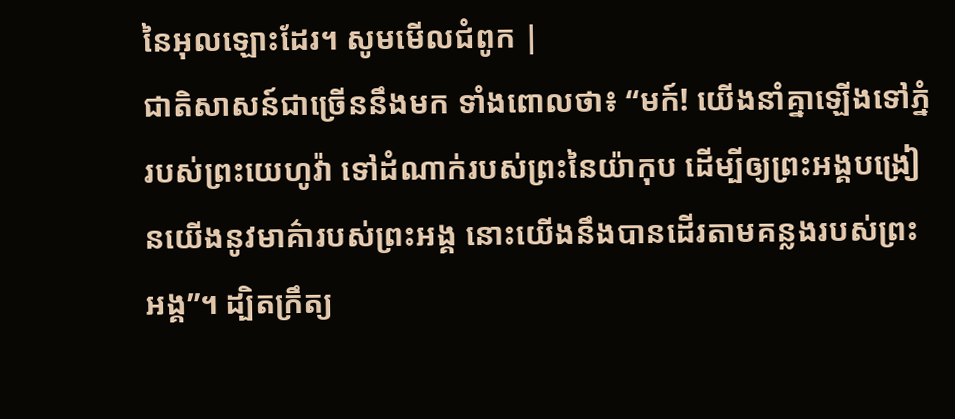នៃអុលឡោះដែរ។ សូមមើលជំពូក |
ជាតិសាសន៍ជាច្រើននឹងមក ទាំងពោលថា៖ “មក៍! យើងនាំគ្នាឡើងទៅភ្នំរបស់ព្រះយេហូវ៉ា ទៅដំណាក់របស់ព្រះនៃយ៉ាកុប ដើម្បីឲ្យព្រះអង្គបង្រៀនយើងនូវមាគ៌ារបស់ព្រះអង្គ នោះយើងនឹងបានដើរតាមគន្លងរបស់ព្រះអង្គ”។ ដ្បិតក្រឹត្យ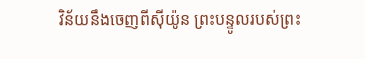វិន័យនឹងចេញពីស៊ីយ៉ូន ព្រះបន្ទូលរបស់ព្រះ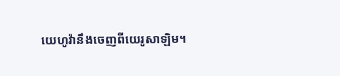យេហូវ៉ានឹងចេញពីយេរូសាឡិម។